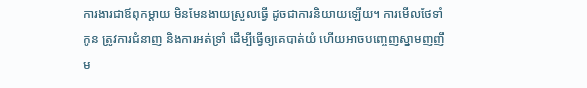ការងារជាឪពុកម្តាយ មិនមែនងាយស្រួលធ្វើ ដូចជាការនិយាយឡើយ។ ការមើលថែទាំកូន ត្រូវការជំនាញ និងការអត់ទ្រាំ ដើម្បីធ្វើឲ្យគេបាត់យំ ហើយអាចបញ្ចេញស្នាមញញឹម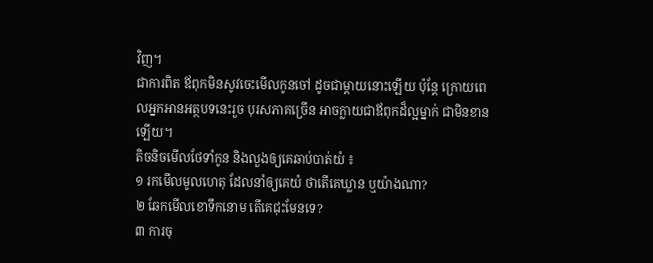វិញ។
ជាការពិត ឪពុកមិនសូវចេះមើលកូនចៅ ដូចជាម្តាយនោះឡើយ ប៉ុន្តែ ក្រោយពេលអ្នកអានអត្ថបទនេះរួច បុរសភាគច្រើន អាចក្លាយជាឪពុកដ៏ល្អម្នាក់ ជាមិនខានឡើយ។
តិចនិចមើលថែទាំកូន និងលួងឲ្យគេឆាប់បាត់យំ ៖
១ រកមើលមូលហេតុ ដែលនាំឲ្យគេយំ ថាតើគេឃ្លាន ឬយ៉ាងណា?
២ ឆែកមើលខោទឹកនោម តើគេជុះមែនទេ?
៣ ការចុ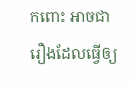កពោះ អាចជារឿងដែលធ្វើឲ្យ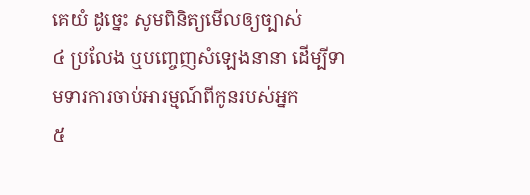គេយំ ដូច្នេះ សូមពិនិត្យមើលឲ្យច្បាស់
៤ ប្រលែង ឬបញ្ចេញសំឡេងនានា ដើម្បីទាមទារការចាប់អារម្មណ៍ពីកូនរបស់អ្នក
៥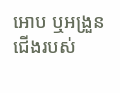អោប ឬអង្រួនជើងរបស់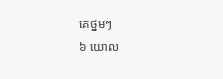គេថ្នមៗ
៦ យោល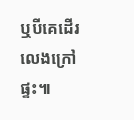ឬបីគេដើរលេងក្រៅផ្ទះ៕